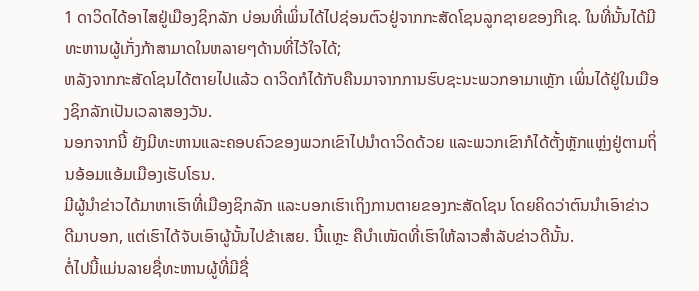1 ດາວິດໄດ້ອາໄສຢູ່ເມືອງຊິກລັກ ບ່ອນທີ່ເພິ່ນໄດ້ໄປຊ່ອນຕົວຢູ່ຈາກກະສັດໂຊນລູກຊາຍຂອງກີເຊ. ໃນທີ່ນັ້ນໄດ້ມີທະຫານຜູ້ເກັ່ງກ້າສາມາດໃນຫລາຍໆດ້ານທີ່ໄວ້ໃຈໄດ້;
ຫລັງຈາກກະສັດໂຊນໄດ້ຕາຍໄປແລ້ວ ດາວິດກໍໄດ້ກັບຄືນມາຈາກການຮົບຊະນະພວກອາມາເຫຼັກ ເພິ່ນໄດ້ຢູ່ໃນເມືອງຊິກລັກເປັນເວລາສອງວັນ.
ນອກຈາກນີ້ ຍັງມີທະຫານແລະຄອບຄົວຂອງພວກເຂົາໄປນຳດາວິດດ້ວຍ ແລະພວກເຂົາກໍໄດ້ຕັ້ງຫຼັກແຫຼ່ງຢູ່ຕາມຖິ່ນອ້ອມແອ້ມເມືອງເຮັບໂຣນ.
ມີຜູ້ນຳຂ່າວໄດ້ມາຫາເຮົາທີ່ເມືອງຊິກລັກ ແລະບອກເຮົາເຖິງການຕາຍຂອງກະສັດໂຊນ ໂດຍຄິດວ່າຕົນນຳເອົາຂ່າວດີມາບອກ, ແຕ່ເຮົາໄດ້ຈັບເອົາຜູ້ນັ້ນໄປຂ້າເສຍ. ນີ້ແຫຼະ ຄືບຳເໜັດທີ່ເຮົາໃຫ້ລາວສຳລັບຂ່າວດີນັ້ນ.
ຕໍ່ໄປນີ້ແມ່ນລາຍຊື່ທະຫານຜູ້ທີ່ມີຊື່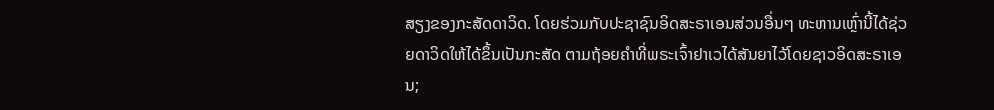ສຽງຂອງກະສັດດາວິດ. ໂດຍຮ່ວມກັບປະຊາຊົນອິດສະຣາເອນສ່ວນອື່ນໆ ທະຫານເຫຼົ່ານີ້ໄດ້ຊ່ວຍດາວິດໃຫ້ໄດ້ຂຶ້ນເປັນກະສັດ ຕາມຖ້ອຍຄຳທີ່ພຣະເຈົ້າຢາເວໄດ້ສັນຍາໄວ້ໂດຍຊາວອິດສະຣາເອນ;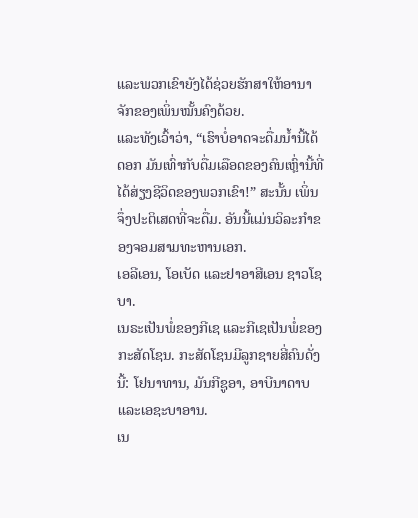ແລະພວກເຂົາຍັງໄດ້ຊ່ວຍຮັກສາໃຫ້ອານາຈັກຂອງເພິ່ນໝັ້ນຄົງດ້ວຍ.
ແລະທັງເວົ້າວ່າ, “ເຮົາບໍ່ອາດຈະດື່ມນໍ້ານີ້ໄດ້ດອກ ມັນເທົ່າກັບດື່ມເລືອດຂອງຄົນເຫຼົ່ານີ້ທີ່ໄດ້ສ່ຽງຊີວິດຂອງພວກເຂົາ!” ສະນັ້ນ ເພິ່ນຈຶ່ງປະຕິເສດທີ່ຈະດື່ມ. ອັນນີ້ແມ່ນວິລະກຳຂອງຈອມສາມທະຫານເອກ.
ເອລີເອນ, ໂອເບັດ ແລະຢາອາສີເອນ ຊາວໂຊບາ.
ເນຣະເປັນພໍ່ຂອງກີເຊ ແລະກີເຊເປັນພໍ່ຂອງກະສັດໂຊນ. ກະສັດໂຊນມີລູກຊາຍສີ່ຄົນດັ່ງນີ້: ໂຢນາທານ, ມັນກີຊູອາ, ອາບີນາດາບ ແລະເອຊະບາອານ.
ເນ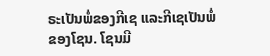ຣະເປັນພໍ່ຂອງກີເຊ ແລະກີເຊເປັນພໍ່ຂອງໂຊນ. ໂຊນມີ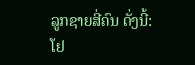ລູກຊາຍສີ່ຄົນ ດັ່ງນີ້: ໂຢ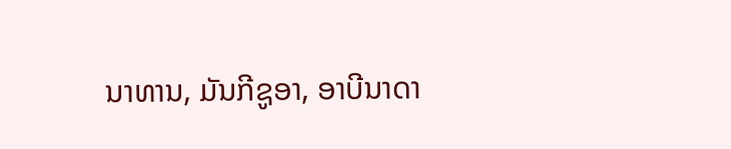ນາທານ, ມັນກີຊູອາ, ອາບີນາດາ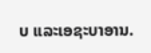ບ ແລະເອຊະບາອານ.